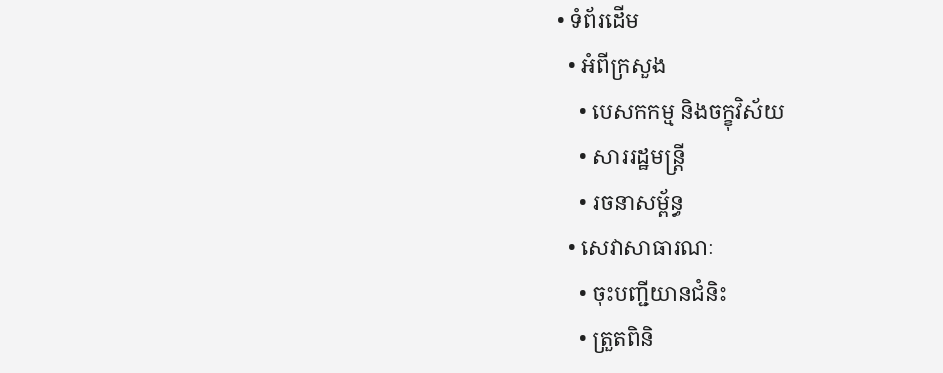• ទំព័រដើម
  • អំពីក្រសួង
    • បេសកកម្ម និងចក្ខុវិស័យ
    • សាររដ្ឋមន្ត្រី
    • រចនាសម្ព័ន្ធ
  • សេវាសាធារណៈ
    • ចុះបញ្ជីយានជំនិះ
    • ត្រួតពិនិ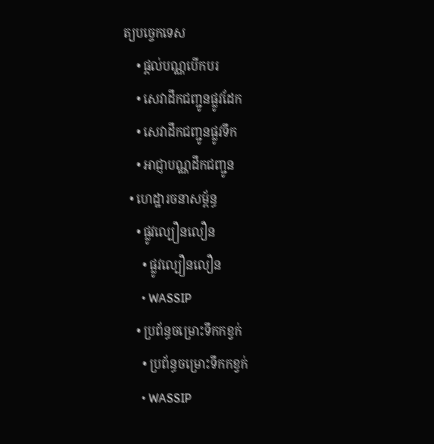ត្យបច្ចេកទេស
    • ផ្តល់បណ្ណបើកបរ
    • សេវាដឹកជញ្ជូនផ្លូវដែក
    • សេវាដឹកជញ្ជូនផ្លូវទឹក
    • អាជ្ញាបណ្ណដឹកជញ្ជូន
  • ហេដ្ឋារចនាសម្ព័ន្ធ
    • ផ្លូវល្បឿនលឿន
      • ផ្លូវល្បឿនលឿន
      • WASSIP
    • ប្រព័ន្ធចម្រោះទឹកកខ្វក់
      • ប្រព័ន្ធចម្រោះទឹកកខ្វក់
      • WASSIP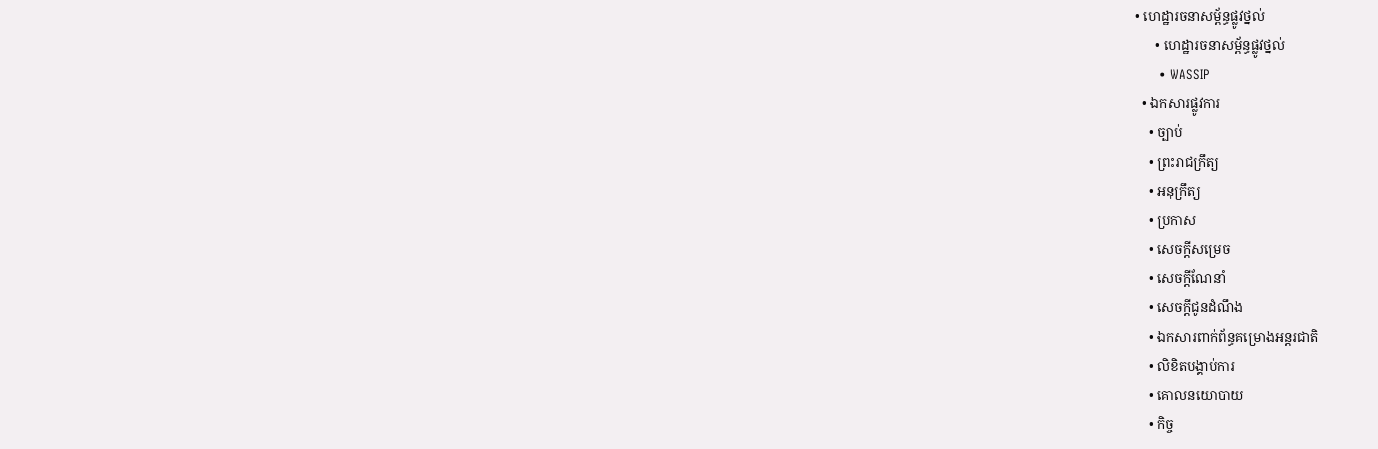• ហេដ្ឋារចនាសម្ព័ន្ធផ្លូវថ្នល់
      • ហេដ្ឋារចនាសម្ព័ន្ធផ្លូវថ្នល់
      • WASSIP
  • ឯកសារផ្លូវការ
    • ច្បាប់
    • ព្រះរាជក្រឹត្យ
    • អនុក្រឹត្យ
    • ប្រកាស
    • សេចក្តីសម្រេច
    • សេចក្តីណែនាំ
    • សេចក្តីជូនដំណឹង
    • ឯកសារពាក់ព័ន្ធគម្រោងអន្តរជាតិ
    • លិខិតបង្គាប់ការ
    • គោលនយោបាយ
    • កិច្ច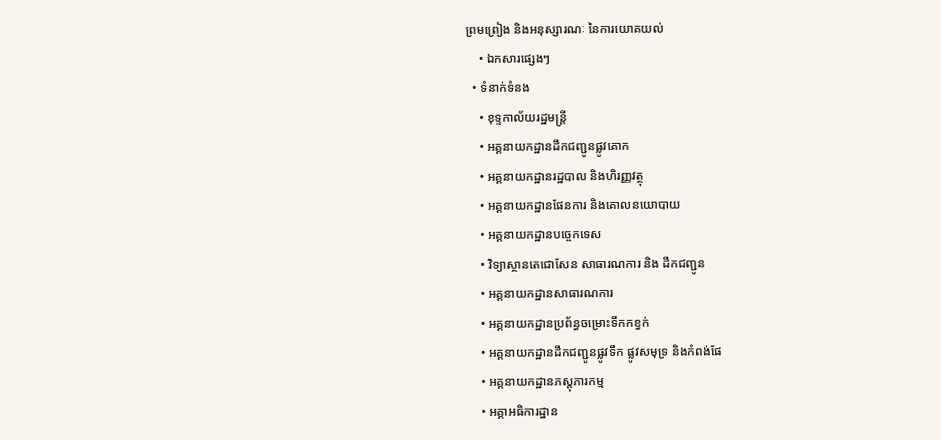ព្រមព្រៀង និងអនុស្សារណៈ នៃការយោគយល់
    • ឯកសារផ្សេងៗ
  • ទំនាក់ទំនង
    • ខុទ្ទកាល័យរដ្ឋមន្ដ្រី
    • អគ្គនាយកដ្ឋានដឹកជញ្ជូនផ្លូវគោក
    • អគ្គនាយកដ្ឋានរដ្ឋបាល និងហិរញ្ញវត្ថុ
    • អគ្គនាយកដ្ឋានផែនការ និងគោលនយោបាយ
    • អគ្គនាយកដ្ឋានបច្ចេកទេស
    • វិទ្យាស្ថានតេជោសែន សាធារណការ និង ដឹកជញ្ជូន
    • អគ្គនាយកដ្ឋានសាធារណការ
    • អគ្គនាយកដ្ឋានប្រព័ន្ធចម្រោះទឹកកខ្វក់
    • អគ្គនាយកដ្ឋានដឹកជញ្ជូនផ្លូវទឹក ផ្លូវសមុទ្រ និងកំពង់ផែ
    • អគ្គនាយកដ្ឋានភស្តុភារកម្ម
    • អគ្គាអធិការដ្ឋាន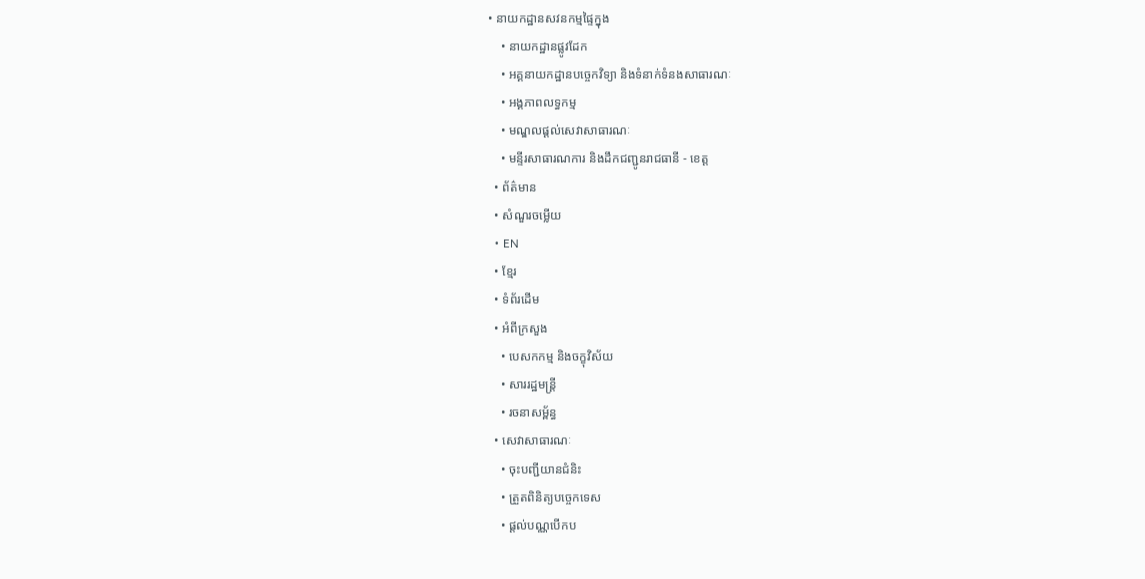• នាយកដ្ឋានសវនកម្មផ្ទៃក្នុង
    • នាយកដ្ឋានផ្លូវដែក
    • អគ្គនាយកដ្ឋានបច្ចេកវិទ្យា និងទំនាក់ទំនងសាធារណៈ
    • អង្គភាពលទ្ធកម្ម
    • មណ្ឌលផ្ដល់សេវាសាធារណៈ
    • មន្ទីរសាធារណការ និងដឹកជញ្ជូនរាជធានី - ខេត្ត
  • ព័ត៌មាន
  • សំណួរចម្លើយ
  • EN
  • ខ្មែរ
  • ទំព័រដើម
  • អំពីក្រសួង
    • បេសកកម្ម និងចក្ខុវិស័យ
    • សាររដ្ឋមន្ត្រី
    • រចនាសម្ព័ន្ធ
  • សេវាសាធារណៈ
    • ចុះបញ្ជីយានជំនិះ
    • ត្រួតពិនិត្យបច្ចេកទេស
    • ផ្តល់បណ្ណបើកប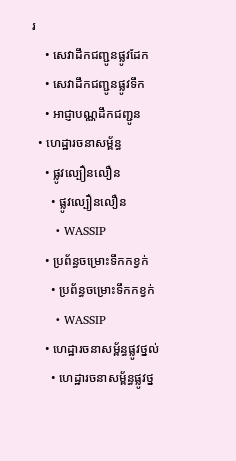រ
    • សេវាដឹកជញ្ជូនផ្លូវដែក
    • សេវាដឹកជញ្ជូនផ្លូវទឹក
    • អាជ្ញាបណ្ណដឹកជញ្ជូន
  • ហេដ្ឋារចនាសម្ព័ន្ធ
    • ផ្លូវល្បឿនលឿន
      • ផ្លូវល្បឿនលឿន
      • WASSIP
    • ប្រព័ន្ធចម្រោះទឹកកខ្វក់
      • ប្រព័ន្ធចម្រោះទឹកកខ្វក់
      • WASSIP
    • ហេដ្ឋារចនាសម្ព័ន្ធផ្លូវថ្នល់
      • ហេដ្ឋារចនាសម្ព័ន្ធផ្លូវថ្ន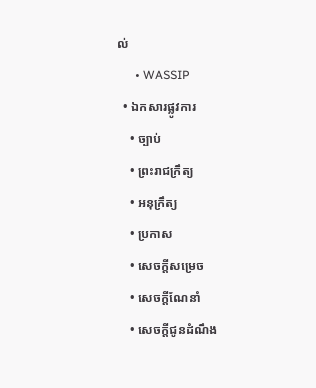ល់
      • WASSIP
  • ឯកសារផ្លូវការ
    • ច្បាប់
    • ព្រះរាជក្រឹត្យ
    • អនុក្រឹត្យ
    • ប្រកាស
    • សេចក្តីសម្រេច
    • សេចក្តីណែនាំ
    • សេចក្តីជូនដំណឹង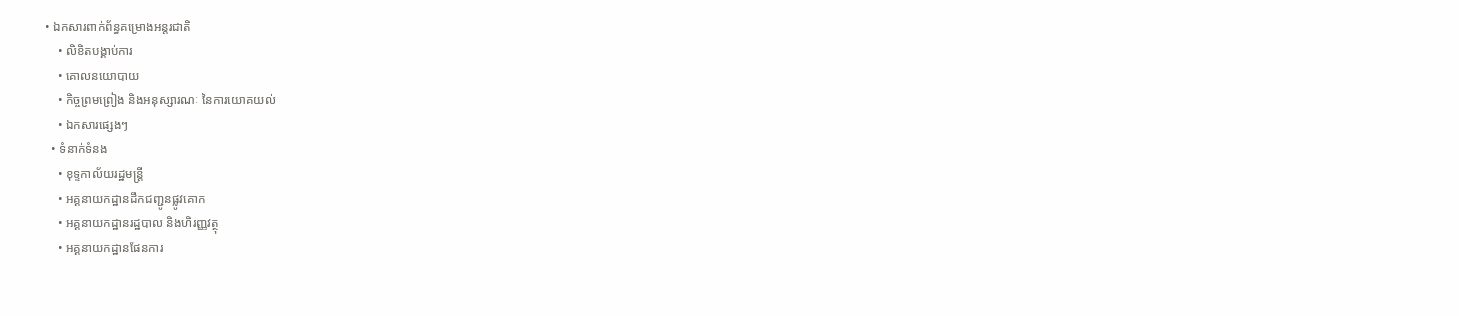• ឯកសារពាក់ព័ន្ធគម្រោងអន្តរជាតិ
    • លិខិតបង្គាប់ការ
    • គោលនយោបាយ
    • កិច្ចព្រមព្រៀង និងអនុស្សារណៈ នៃការយោគយល់
    • ឯកសារផ្សេងៗ
  • ទំនាក់ទំនង
    • ខុទ្ទកាល័យរដ្ឋមន្ដ្រី
    • អគ្គនាយកដ្ឋានដឹកជញ្ជូនផ្លូវគោក
    • អគ្គនាយកដ្ឋានរដ្ឋបាល និងហិរញ្ញវត្ថុ
    • អគ្គនាយកដ្ឋានផែនការ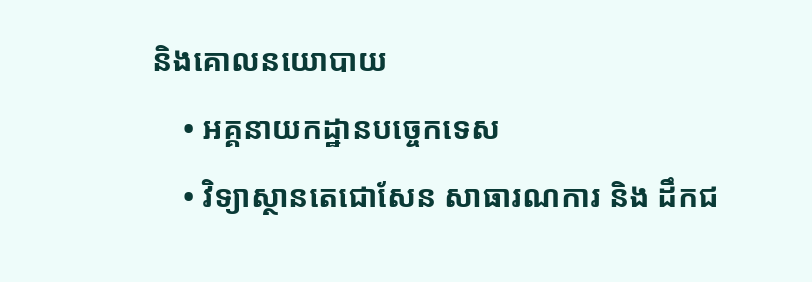និងគោលនយោបាយ
    • អគ្គនាយកដ្ឋានបច្ចេកទេស
    • វិទ្យាស្ថានតេជោសែន សាធារណការ និង ដឹកជ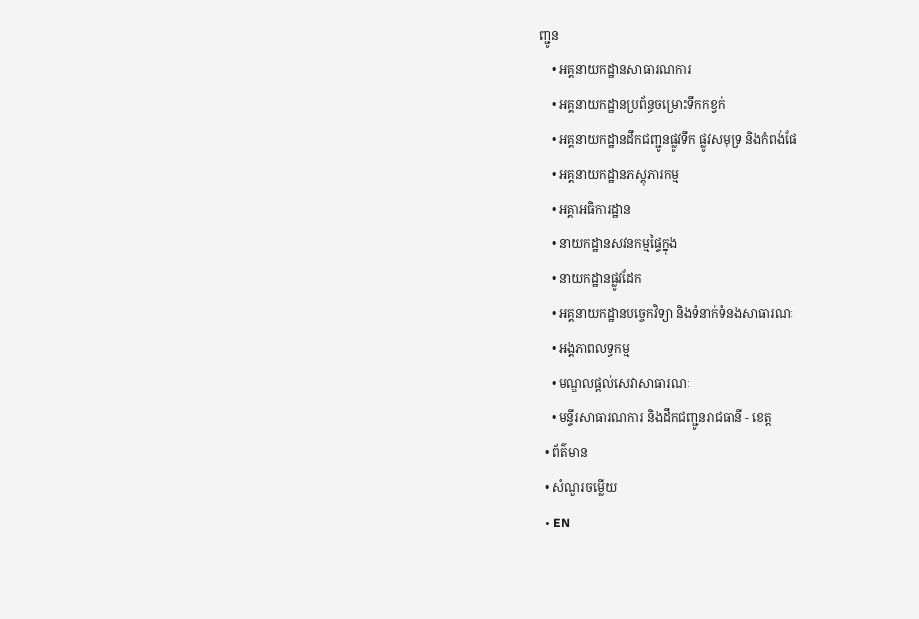ញ្ជូន
    • អគ្គនាយកដ្ឋានសាធារណការ
    • អគ្គនាយកដ្ឋានប្រព័ន្ធចម្រោះទឹកកខ្វក់
    • អគ្គនាយកដ្ឋានដឹកជញ្ជូនផ្លូវទឹក ផ្លូវសមុទ្រ និងកំពង់ផែ
    • អគ្គនាយកដ្ឋានភស្តុភារកម្ម
    • អគ្គាអធិការដ្ឋាន
    • នាយកដ្ឋានសវនកម្មផ្ទៃក្នុង
    • នាយកដ្ឋានផ្លូវដែក
    • អគ្គនាយកដ្ឋានបច្ចេកវិទ្យា និងទំនាក់ទំនងសាធារណៈ
    • អង្គភាពលទ្ធកម្ម
    • មណ្ឌលផ្ដល់សេវាសាធារណៈ
    • មន្ទីរសាធារណការ និងដឹកជញ្ជូនរាជធានី - ខេត្ត
  • ព័ត៌មាន
  • សំណួរចម្លើយ
  • EN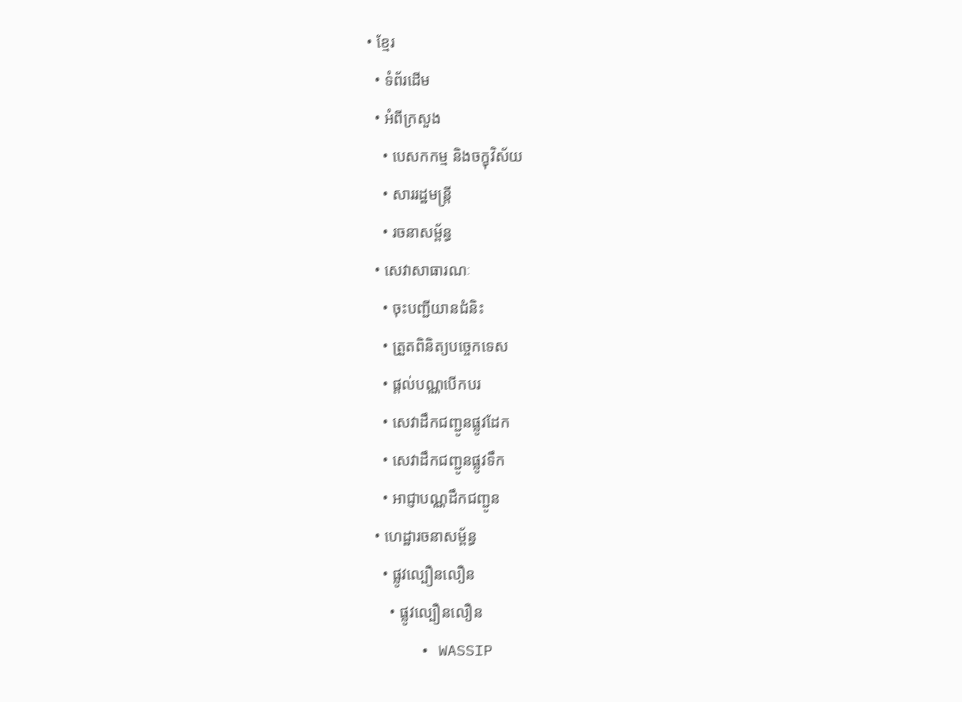• ខ្មែរ
  • ទំព័រដើម
  • អំពីក្រសួង
    • បេសកកម្ម និងចក្ខុវិស័យ
    • សាររដ្ឋមន្ត្រី
    • រចនាសម្ព័ន្ធ
  • សេវាសាធារណៈ
    • ចុះបញ្ជីយានជំនិះ
    • ត្រួតពិនិត្យបច្ចេកទេស
    • ផ្តល់បណ្ណបើកបរ
    • សេវាដឹកជញ្ជូនផ្លូវដែក
    • សេវាដឹកជញ្ជូនផ្លូវទឹក
    • អាជ្ញាបណ្ណដឹកជញ្ជូន
  • ហេដ្ឋារចនាសម្ព័ន្ធ
    • ផ្លូវល្បឿនលឿន
      • ផ្លូវល្បឿនលឿន
      • WASSIP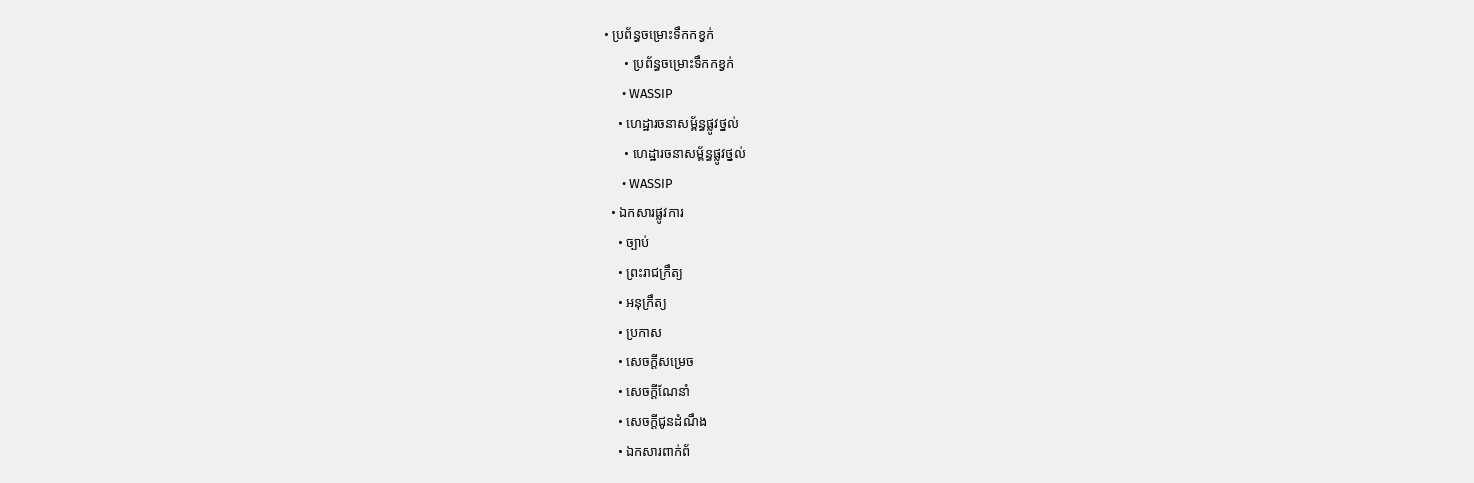• ប្រព័ន្ធចម្រោះទឹកកខ្វក់
      • ប្រព័ន្ធចម្រោះទឹកកខ្វក់
      • WASSIP
    • ហេដ្ឋារចនាសម្ព័ន្ធផ្លូវថ្នល់
      • ហេដ្ឋារចនាសម្ព័ន្ធផ្លូវថ្នល់
      • WASSIP
  • ឯកសារផ្លូវការ
    • ច្បាប់
    • ព្រះរាជក្រឹត្យ
    • អនុក្រឹត្យ
    • ប្រកាស
    • សេចក្តីសម្រេច
    • សេចក្តីណែនាំ
    • សេចក្តីជូនដំណឹង
    • ឯកសារពាក់ព័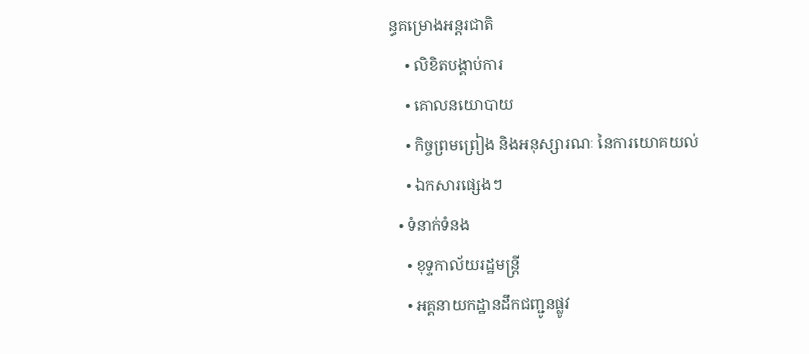ន្ធគម្រោងអន្តរជាតិ
    • លិខិតបង្គាប់ការ
    • គោលនយោបាយ
    • កិច្ចព្រមព្រៀង និងអនុស្សារណៈ នៃការយោគយល់
    • ឯកសារផ្សេងៗ
  • ទំនាក់ទំនង
    • ខុទ្ទកាល័យរដ្ឋមន្ដ្រី
    • អគ្គនាយកដ្ឋានដឹកជញ្ជូនផ្លូវ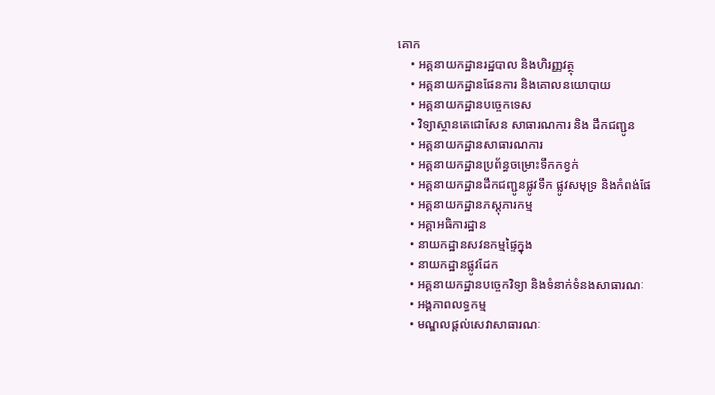គោក
    • អគ្គនាយកដ្ឋានរដ្ឋបាល និងហិរញ្ញវត្ថុ
    • អគ្គនាយកដ្ឋានផែនការ និងគោលនយោបាយ
    • អគ្គនាយកដ្ឋានបច្ចេកទេស
    • វិទ្យាស្ថានតេជោសែន សាធារណការ និង ដឹកជញ្ជូន
    • អគ្គនាយកដ្ឋានសាធារណការ
    • អគ្គនាយកដ្ឋានប្រព័ន្ធចម្រោះទឹកកខ្វក់
    • អគ្គនាយកដ្ឋានដឹកជញ្ជូនផ្លូវទឹក ផ្លូវសមុទ្រ និងកំពង់ផែ
    • អគ្គនាយកដ្ឋានភស្តុភារកម្ម
    • អគ្គាអធិការដ្ឋាន
    • នាយកដ្ឋានសវនកម្មផ្ទៃក្នុង
    • នាយកដ្ឋានផ្លូវដែក
    • អគ្គនាយកដ្ឋានបច្ចេកវិទ្យា និងទំនាក់ទំនងសាធារណៈ
    • អង្គភាពលទ្ធកម្ម
    • មណ្ឌលផ្ដល់សេវាសាធារណៈ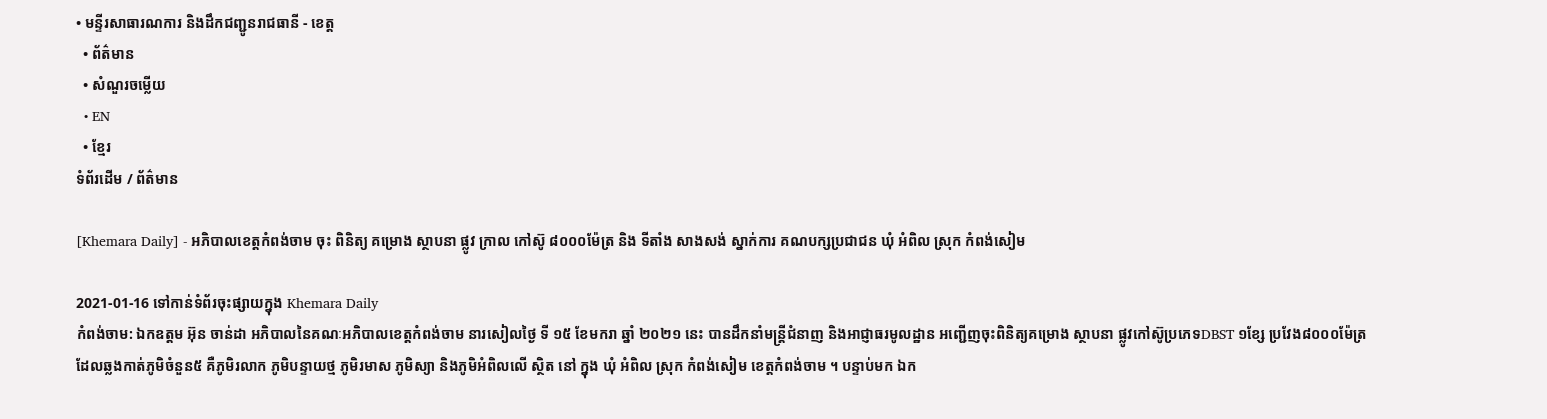• មន្ទីរសាធារណការ និងដឹកជញ្ជូនរាជធានី - ខេត្ត
  • ព័ត៌មាន
  • សំណួរចម្លើយ
  • EN
  • ខ្មែរ
ទំព័រដើម / ព័ត៌មាន

[Khemara Daily] - អភិបាលខេត្តកំពង់ចាម ចុះ ពិនិត្យ គម្រោង ស្ថាបនា ផ្លូវ ក្រាល កៅស៊ូ ៨០០០ម៉ែត្រ និង ទីតាំង សាងសង់ ស្នាក់ការ គណបក្សប្រជាជន ឃុំ អំពិល ស្រុក កំពង់សៀម

2021-01-16 ទៅកាន់ទំព័រចុះផ្សាយក្នុង Khemara Daily
កំពង់ចាម: ឯកឧត្តម អ៊ុន ចាន់ដា អភិបាលនៃគណៈអភិបាលខេត្តកំពង់ចាម នារសៀលថ្ងៃ ទី ១៥ ខែមករា ឆ្នាំ ២០២១ នេះ បានដឹកនាំមន្ត្រីជំនាញ និងអាជ្ញាធរមូលដ្ឋាន អញ្ជើញចុះពិនិត្យគម្រោង ស្ថាបនា ផ្លូវកៅស៊ូប្រភេទDBST ១ខ្សែ ប្រវែង៨០០០ម៉ែត្រ ដែលឆ្លងកាត់ភូមិចំនួន៥ គឺភូមិរលាក ភូមិបន្ទាយថ្ម ភូមិរមាស ភូមិស្យា និងភូមិអំពិលលើ ស្ថិត នៅ ក្នុង ឃុំ អំពិល ស្រុក កំពង់សៀម ខេត្តកំពង់ចាម ។ បន្ទាប់មក ឯក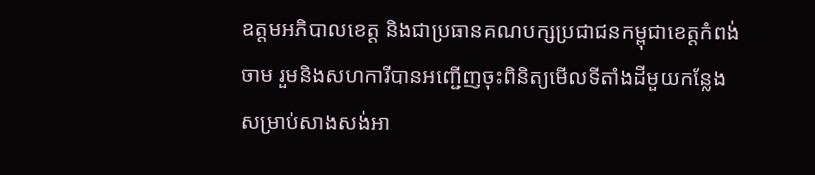ឧត្តមអភិបាលខេត្ត និងជាប្រធានគណបក្សប្រជាជនកម្ពុជាខេត្តកំពង់ចាម រួមនិងសហការីបានអញ្ជើញចុះពិនិត្យមើលទីតាំងដីមួយកន្លែងសម្រាប់សាងសង់អា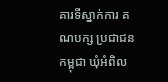គារទីស្នាក់ការ គណបក្ស ប្រជាជនកម្ពុជា ឃុំអំពិល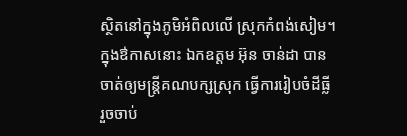ស្ថិតនៅក្នុងភូមិអំពិលលើ ស្រុកកំពង់សៀម។ ក្នុងឳកាសនោះ ឯកឧត្តម អ៊ុន ចាន់ដា បានចាត់ឲ្យមន្ត្រីគណបក្សស្រុក ធ្វើការរៀបចំដីធ្លី រួចចាប់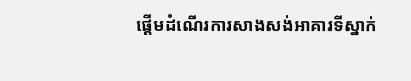ផ្តើមដំណើរការសាងសង់អាគារទីស្នាក់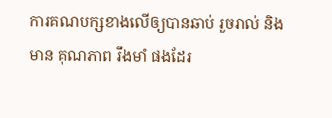ការគណបក្សខាងលើឲ្យបានឆាប់ រួចរាល់ និង មាន គុណភាព រឹងមាំ ផងដែរ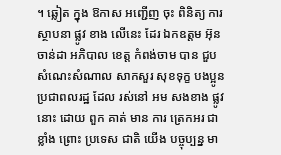។ ឆ្លៀត ក្នុង ឱកាស អញ្ជើញ ចុះ ពិនិត្យ ការ ស្ថាបនា ផ្លូវ ខាង លើនេះ ដែរ ឯកឧត្តម អ៊ុន ចាន់ដា អភិបាល ខេត្ត កំពង់ចាម បាន ជួប សំណេះសំណាល សាកសួរ សុខទុក្ខ បងប្អូន ប្រជាពលរដ្ឋ ដែល រស់នៅ អម សងខាង ផ្លូវ នោះ ដោយ ពួក គាត់ មាន ការ ត្រេកអរ ជា ខ្លាំង ព្រោះ ប្រទេស ជាតិ យើង បច្ចុប្បន្ន មា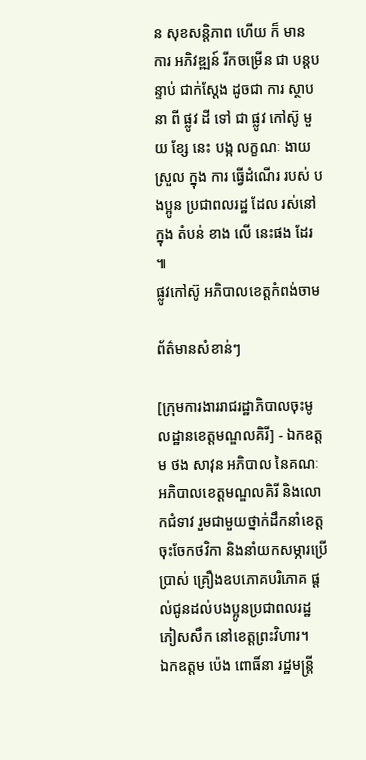ន សុខសន្តិភាព ហេីយ ក៏ មាន ការ អភិវឌ្ឍន៍ រីកចម្រើន ជា បន្តបន្ទាប់ ជាក់ស្តែង ដូចជា ការ ស្ថាបនា ពី ផ្លូវ ដី ទៅ ជា ផ្លូវ កៅស៊ូ មួយ ខ្សែ នេះ បង្ក លក្ខណៈ ងាយ ស្រួល ក្នុង ការ ធ្វើដំណើរ របស់ បងប្អូន ប្រជាពលរដ្ឋ ដែល រស់នៅ ក្នុង តំបន់ ខាង លើ នេះផង ដែរ ៕
ផ្លូវកៅស៊ូ អភិបាលខេត្តកំពង់ចាម

ព័ត៌មានសំខាន់ៗ

[ក្រុមការងាររាជរដ្ឋាភិបាលចុះមូលដ្ឋានខេត្តមណ្ឌលគិរី] - ឯកឧត្តម ថង សាវុន អភិបាល នៃគណៈអភិបាលខេត្តមណ្ឌលគិរី និងលោកជំទាវ រួមជាមួយថ្នាក់ដឹកនាំខេត្ត ចុះចែកថវិកា និងនាំយកសម្ភារប្រើប្រាស់ គ្រឿងឧបភោគបរិភោគ ផ្តល់ជូនដល់បងប្អូនប្រជាពលរដ្ឋភៀសសឹក នៅខេត្តព្រះវិហារ។
ឯកឧត្តម ប៉េង ពោធិ៍នា រដ្ឋមន្រ្តី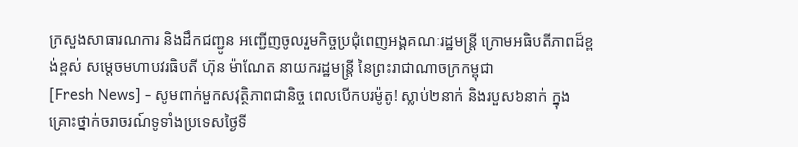ក្រសួងសាធារណការ និងដឹកជញ្ជូន អញ្ជើញចូលរួមកិច្ចប្រជុំពេញអង្គគណៈរដ្ឋមន្រ្តី ក្រោមអធិបតីភាពដ៏ខ្ពង់ខ្ពស់ សម្តេចមហាបវរធិបតី ហ៊ុន ម៉ាណែត នាយករដ្ឋមន្រ្តី នៃព្រះរាជាណាចក្រកម្ពុជា
[Fresh News] - សូមពាក់មួកសវុត្ថិភាពជានិច្ច ពេលបើកបរម៉ូតូ! ស្លាប់២នាក់ និងរបួស៦នាក់ ក្នុងគ្រោះថ្នាក់ចរាចរណ៍ទូទាំងប្រទេសថ្ងៃទី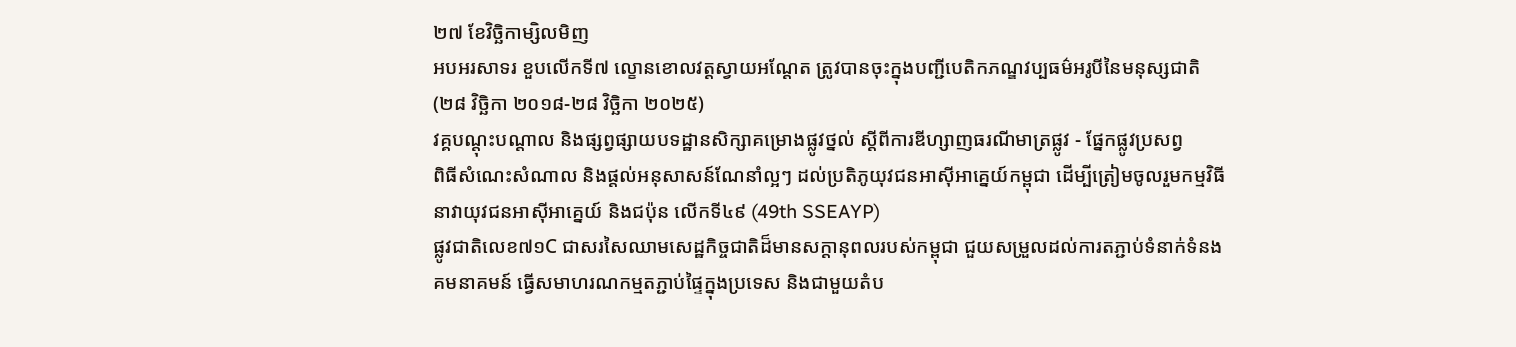២៧ ខែវិច្ឆិកាម្សិលមិញ
អបអរសាទរ ខួបលើកទី៧ ល្ខោនខោលវត្តស្វាយអណ្ដែត ត្រូវបានចុះក្នុងបញ្ជីបេតិកភណ្ឌវប្បធម៌អរូបីនៃមនុស្សជាតិ (២៨ វិច្ឆិកា ២០១៨-២៨ វិច្ឆិកា ២០២៥)
វគ្គបណ្តុះបណ្តាល និងផ្សព្វផ្សាយបទដ្ឋានសិក្សាគម្រោងផ្លូវថ្នល់ ស្ដីពីការឌីហ្សាញធរណីមាត្រផ្លូវ - ផ្នែកផ្លូវប្រសព្វ
ពិធីសំណេះសំណាល និងផ្តល់អនុសាសន៍ណែនាំល្អៗ ដល់ប្រតិភូយុវជនអាស៊ីអាគ្នេយ៍កម្ពុជា ដើម្បីត្រៀមចូលរួមកម្មវិធីនាវាយុវជនអាស៊ីអាគ្នេយ៍ និងជប៉ុន លើកទី៤៩ (49th SSEAYP)
ផ្លូវជាតិលេខ៧១C ជាសរសៃឈាមសេដ្ឋកិច្ចជាតិដ៏មានសក្តានុពលរបស់កម្ពុជា ជួយសម្រួលដល់ការតភ្ជាប់ទំនាក់ទំនងគមនាគមន៍ ធ្វើសមាហរណកម្មតភ្ជាប់ផ្ទៃក្នុងប្រទេស និងជាមួយតំប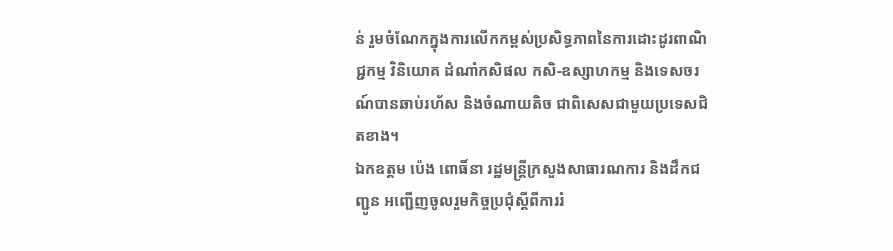ន់ រួមចំណែកក្នុងការលើកកម្ពស់ប្រសិទ្ធភាពនៃការដោះដូរពាណិជ្ជកម្ម វិនិយោគ ដំណាំកសិផល កសិ-ឧស្សាហកម្ម និងទេសចរណ៍បានឆាប់រហ័ស និងចំណាយតិច ជាពិសេសជាមួយប្រទេសជិតខាង។
ឯកឧត្តម ប៉េង ពោធិ៍នា រដ្ឋមន្ត្រីក្រសួងសាធារណការ និងដឹកជញ្ជូន អញ្ជើញចូលរួមកិច្ចប្រជុំស្តីពីការរំ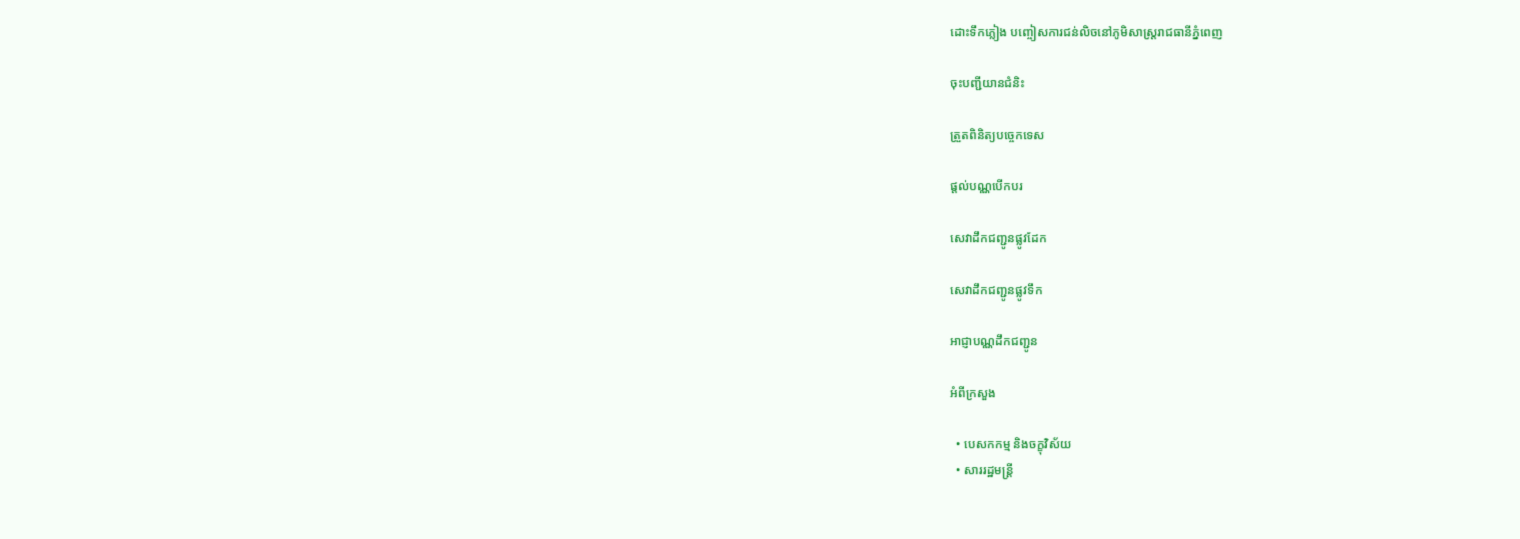ដោះទឹកភ្លៀង បញ្ចៀសការជន់លិចនៅភូមិសាស្ដ្ររាជធានីភ្នំពេញ

ចុះបញ្ជីយានជំនិះ

ត្រួតពិនិត្យបច្ចេកទេស

ផ្តល់បណ្ណបើកបរ

សេវាដឹកជញ្ជូនផ្លូវដែក

សេវាដឹកជញ្ជូនផ្លូវទឹក

អាជ្ញាបណ្ណដឹកជញ្ជូន

អំពីក្រសួង

  • បេសកកម្ម និងចក្ខុវិស័យ
  • សាររដ្ឋមន្ត្រី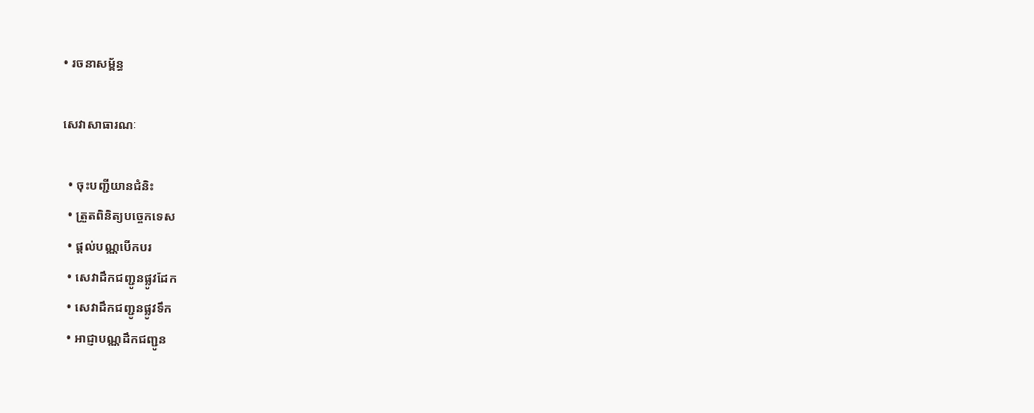• រចនាសម្ព័ន្ធ

សេវាសាធារណៈ

  • ចុះបញ្ជីយានជំនិះ
  • ត្រួតពិនិត្យបច្ចេកទេស
  • ផ្តល់បណ្ណបើកបរ
  • សេវាដឹកជញ្ជូនផ្លូវដែក
  • សេវាដឹកជញ្ជូនផ្លូវទឹក
  • អាជ្ញាបណ្ណដឹកជញ្ជូន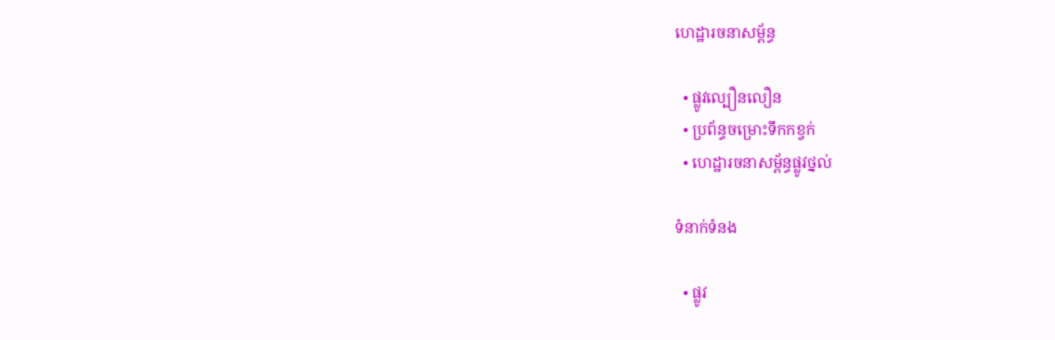ហេដ្ឋារចនាសម្ព័ន្ធ

  • ផ្លូវល្បឿនលឿន
  • ប្រព័ន្ធចម្រោះទឹកកខ្វក់
  • ហេដ្ឋារចនាសម្ព័ន្ធផ្លូវថ្នល់

ទំនាក់ទំនង

  • ផ្លូវ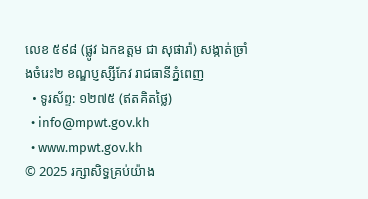លេខ ៥៩៨ (ផ្លូវ ឯកឧត្ដម ជា សុផារ៉ា) សង្កាត់ច្រាំងចំរេះ២ ខណ្ឌប្ញស្សីកែវ រាជធានីភ្នំពេញ
  • ទូរស័ព្ទ: ១២៧៥ (ឥតគិតថ្លៃ)
  • info@mpwt.gov.kh
  • www.mpwt.gov.kh
© 2025 រក្សាសិទ្ធគ្រប់យ៉ាង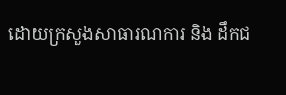ដោយក្រសួងសាធារណការ និង ដឹកជ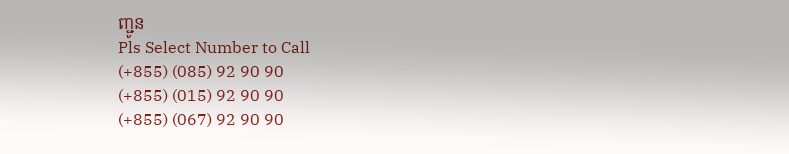ញ្ជូន
Pls Select Number to Call
(+855) (085) 92 90 90
(+855) (015) 92 90 90
(+855) (067) 92 90 90